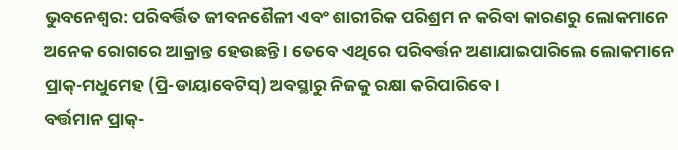ଭୁବନେଶ୍ୱର: ପରିବର୍ତ୍ତିତ ଜୀବନଶୈଳୀ ଏବଂ ଶାରୀରିକ ପରିଶ୍ରମ ନ କରିବା କାରଣରୁ ଲୋକମାନେ ଅନେକ ରୋଗରେ ଆକ୍ରାନ୍ତ ହେଉଛନ୍ତି । ତେବେ ଏଥିରେ ପରିବର୍ତ୍ତନ ଅଣାଯାଇପାରିଲେ ଲୋକମାନେ ପ୍ରାକ୍-ମଧୁମେହ (ପ୍ରି-ଡାୟାବେଟିସ୍) ଅବସ୍ଥାରୁ ନିଜକୁ ରକ୍ଷା କରିପାରିବେ ।
ବର୍ତ୍ତମାନ ପ୍ରାକ୍-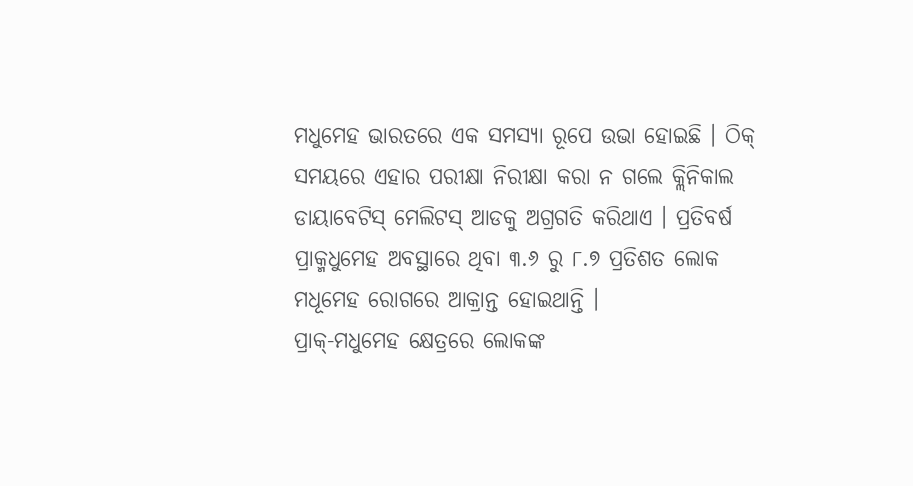ମଧୁମେହ ଭାରତରେ ଏକ ସମସ୍ୟା ରୂପେ ଉଭା ହୋଇଛି । ଠିକ୍ ସମୟରେ ଏହାର ପରୀକ୍ଷା ନିରୀକ୍ଷା କରା ନ ଗଲେ କ୍ଲିନିକାଲ ଡାୟାବେଟିସ୍ ମେଲିଟସ୍ ଆଡକୁ ଅଗ୍ରଗତି କରିଥାଏ । ପ୍ରତିବର୍ଷ ପ୍ରାକ୍ମଧୁମେହ ଅବସ୍ଥାରେ ଥିବା ୩.୬ ରୁ ୮.୭ ପ୍ରତିଶତ ଲୋକ ମଧୂମେହ ରୋଗରେ ଆକ୍ରାନ୍ତ ହୋଇଥାନ୍ତି ।
ପ୍ରାକ୍-ମଧୁମେହ କ୍ଷେତ୍ରରେ ଲୋକଙ୍କ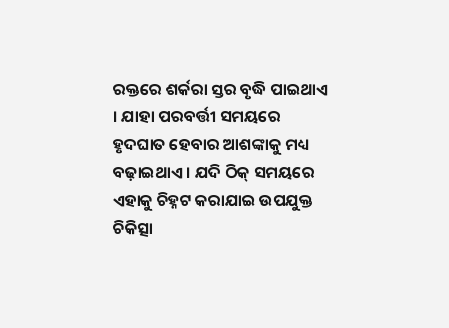ରକ୍ତରେ ଶର୍କରା ସ୍ତର ବୃଦ୍ଧି ପାଇଥାଏ । ଯାହା ପରବର୍ତ୍ତୀ ସମୟରେ ହୃଦଘାତ ହେବାର ଆଶଙ୍କାକୁ ମଧ୍ୟ ବଢ଼ାଇଥାଏ । ଯଦି ଠିକ୍ ସମୟରେ ଏହାକୁ ଚିହ୍ନଟ କରାଯାଇ ଉପଯୁକ୍ତ ଚିକିତ୍ସା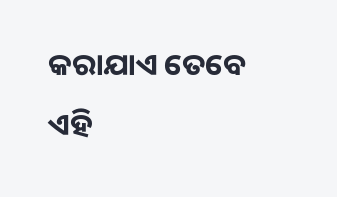କରାଯାଏ ତେବେ ଏହି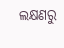ଲକ୍ଷଣରୁ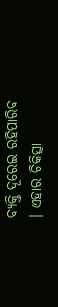ବ୍ୟକ୍ତି ଦୂରେଇ ରହିପାରିବ । ଏହାର ଚିକିତ୍ସା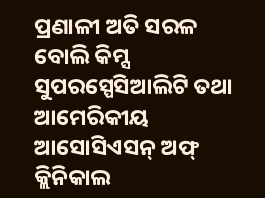ପ୍ରଣାଳୀ ଅତି ସରଳ ବୋଲି କିମ୍ସ ସୁପରସ୍ପେସିଆଲିଟି ତଥା ଆମେରିକୀୟ ଆସୋସିଏସନ୍ ଅଫ୍ କ୍ଲିନିକାଲ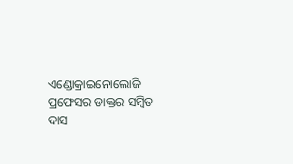ଏଣ୍ଡୋକ୍ରାଇନୋଲୋଜି ପ୍ରଫେସର ଡାକ୍ତର ସମ୍ବିତ ଦାସ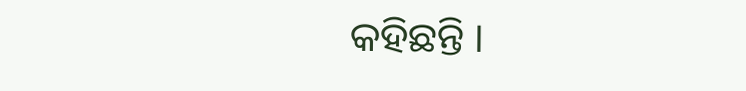କହିଛନ୍ତି ।